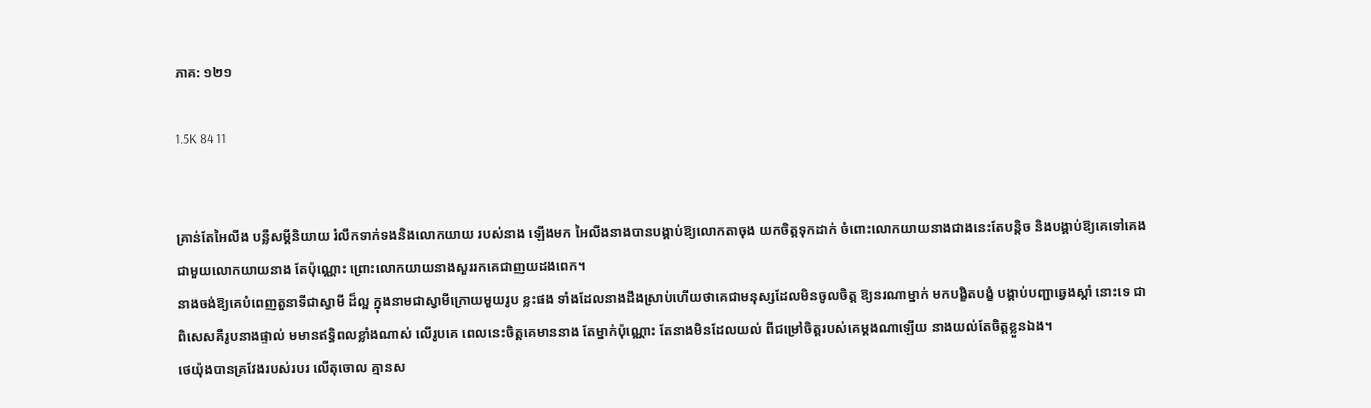ភាគ: ១២១

1.5K 84 11


គ្រាន់តែអៃលីង បន្លឺសម្តីនិយាយ រំលឹកទាក់ទងនិងលោកយាយ របស់នាង ឡើងមក អៃលីងនាងបានបង្គាប់ឱ្យលោកតាចុង យកចិត្តទុកដាក់ ចំពោះលោកយាយនាងជាងនេះតែបន្តិច និងបង្គាប់ឱ្យគេទៅគេង ជាមួយលោកយាយនាង តែប៉ុណ្ណោះ ព្រោះលោកយាយនាងសួររកគេជាញយដងពេក។
នាងចង់ឱ្យគេបំពេញតួនាទីជាស្វាមី ដ៏ល្អ ក្នុងនាមជាស្វាមីក្រោយមួយរូប ខ្លះផង ទាំងដែលនាងដឹងស្រាប់ហើយថាគេជាមនុស្សដែលមិនចូលចិត្ត ឱ្យនរណាម្នាក់ មកបង្ខិតបង្ខំ បង្គាប់បញ្ជាឆ្វេងស្តាំ នោះទេ ជាពិសេសគឺរូបនាងផ្ទាល់ មមានឥទ្ធិពលខ្លាំងណាស់ លើរូបគេ ពេលនេះចិត្តគេមាននាង តែម្នាក់ប៉ុណ្ណោះ តែនាងមិនដែលយល់ ពីជម្រៅចិត្តរបស់គេម្តងណាឡើយ នាងយល់តែចិត្តខ្លួនឯង។
ថេយ៉ុងបានគ្រវែងរបស់របរ លើតុចោល គ្មានស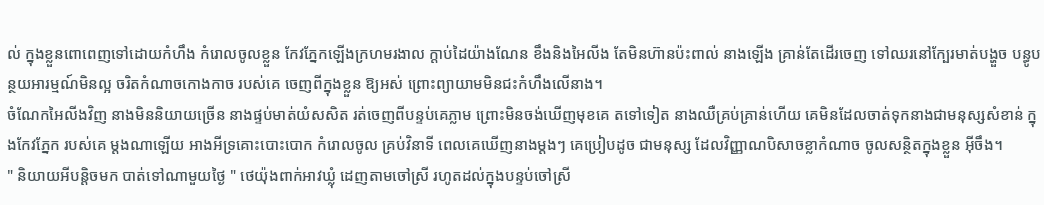ល់ ក្នុងខ្លួនពោពេញទៅដោយកំហឹង កំរោលចូលខ្លួន កែវភ្នែកឡើងក្រហមរងាល ក្តាប់ដៃយ៉ាងណែន ខឹងនិងអៃលីង តែមិនហ៊ានប៉ះពាល់ នាងឡើង គ្រាន់តែដើរចេញ ទៅឈរនៅក្បែរមាត់បង្ហួច បន្ធូបន្ថយអារម្មណ៍មិនល្អ ចរិតកំណាចកោងកាច របស់គេ ចេញពីក្នុងខ្លួន ឱ្យអស់ ព្រោះព្យាយាមមិនជះកំហឹងលើនាង។
ចំណែកអៃលីងវិញ នាងមិននិយាយច្រើន នាងផ្ទប់មាត់យំសសិត រត់ចេញពីបន្ទប់គេភ្លាម ព្រោះមិនចង់ឃើញមុខគេ តទៅទៀត នាងឈឺគ្រប់គ្រាន់ហើយ គេមិនដែលចាត់ទុកនាងជាមនុស្សសំខាន់ ក្នុងកែវភ្នែក របស់គេ ម្តងណាឡើយ អាងអីទ្រគោះបោះបោក កំរោលចូល គ្រប់វិនាទី ពេលគេឃើញនាងម្តងៗ គេប្រៀបដូច ជាមនុស្ស ដែលវិញ្ញាណបិសាចខ្លាកំណាច ចូលសន្ថិតក្នុងខ្លួន អ៊ីចឹង។
" និយាយអីបន្តិចមក បាត់ទៅណាមួយថ្ងៃ " ថេយ៉ុងពាក់អាវឃ្លុំ ដេញតាមចៅស្រី រហូតដល់ក្នុងបន្ទប់ចៅស្រី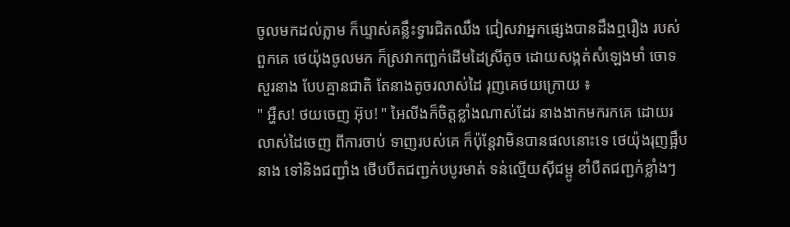ចូលមកដល់ភ្លាម ក៏ឃ្ទាស់គន្លឹះទ្វារជិតឈឹង ជៀសវាអ្នកផ្សេងបានដឹងឮរឿង របស់ពួកគេ ថេយ៉ុងចូលមក ក៏ស្រវាកញ្ឆក់ដើមដៃស្រីតូច ដោយសង្កត់សំឡេងមាំ ចោទសួរនាង បែបគ្មានជាតិ តែនាងតូចរលាស់ដៃ រុញគេថយក្រោយ ៖
" អ្ហឺស! ថយចេញ អ៊ុប! " អៃលីងក៏ចិត្តខ្លាំងណាស់ដែរ នាងងាកមករកគេ ដោយរលាស់ដៃចេញ ពីការចាប់ ទាញរបស់គេ ក៏ប៉ុន្តែវាមិនបានផលនោះទេ ថេយ៉ុងរុញផ្អឹបនាង ទៅនិងជញ្ជាំង ថើបបឺតជញ្ជក់បបូរមាត់ ទន់ល្មើយសុីជម្ពូ ខាំបឺតជញ្ជក់ខ្លាំងៗ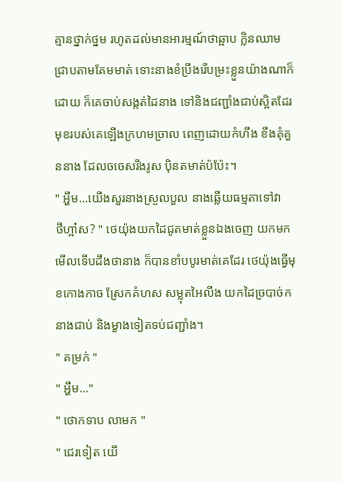គ្មានថ្នាក់ថ្នម រហូតដល់មានអារម្មណ៍ថាឆ្អាប ក្លិនឈាម ជ្រាបតាមគែមមាត់ ទោះនាងខំប្រឹងរើបម្រះខ្លួនយ៉ាងណាក៏ដោយ ក៏គេចាប់សង្កត់ដៃនាង ទៅនិងជញ្ជាំងជាប់ស្អិតដែរ មុខរបស់គេឡើងក្រហមច្រាល ពេញដោយកំហឹង ខឹងគុំគួននាង ដែលចចេសរឹងរូស ប៉ិនតមាត់ប៉ប៉ែះ។
" អ្ហឹម...យើងសួរនាងស្រួលបួល នាងឆ្លើយធម្មតាទៅវា
ថីហ្អា៎ស? " ថេយ៉ុងយកដៃជូតមាត់ខ្លួនឯងចេញ យកមកមើលទើបដឹងថានាង ក៏បានខាំបបូរមាត់គេដែរ ថេយ៉ុងធ្វើមុខកោងកាច ស្រែកគំហស សម្លុតអៃលីង យកដៃច្របាច់កនាងជាប់ និងម្ខាងទៀតទប់ជញ្ជាំង។
" គម្រក់ "
" អ្ហឹម..."
" ថោកទាប លាមក "
" ជេរទៀត យើ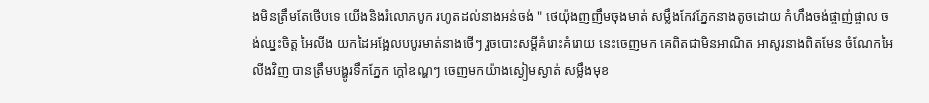ងមិនត្រឹមតែថើបទេ យើងនិងរំលោភបូក រហូតដល់នាងអន់ចង់ " ថេយ៉ុងញញឹមចុងមាត់ សម្លឹងកែវភ្នែកនាងតូចដោយ កំហឹងចង់ផ្ចាញ់ផ្ចាល ចង់ឈ្នះចិត្ត អៃលីង យកដៃអង្អែលបបូរមាត់នាងថើៗ រួចបោះសម្តីគំរោះគំរោយ នេះចេញមក គេពិតជាមិនអាណិត អាសូរនាងពិតមែន ចំណែកអៃលីងវិញ បានត្រឹមបង្ហូរទឹកភ្នែក ក្តៅឧណ្ហៗ ចេញមកយ៉ាងស្ងៀមស្ងាត់ សម្លឹងមុខ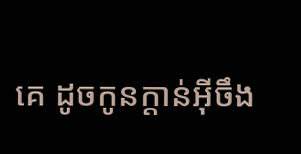គេ ដូចកូនក្តាន់អ៊ីចឹង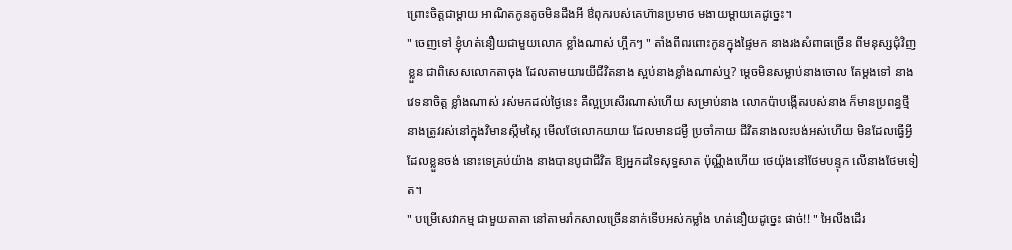ព្រោះចិត្តជាម្តាយ អាណិតកូនតូចមិនដឹងអី ឳពុករបស់គេហ៊ានប្រមាថ មងាយម្តាយគេដូច្នេះ។
" ចេញទៅ ខ្ញុំហត់នឿយជាមួយលោក ខ្លាំងណាស់ ហ្អឹកៗ " តាំងពីពរពោះកូនក្នុងផ្ទៃមក នាងរងសំពាធច្រើន ពីមនុស្សជុំវិញខ្លួន ជាពិសេសលោកតាចុង ដែលតាមយារយីជីវិតនាង ស្អប់នាងខ្លាំងណាស់ឬ? ម្តេចមិនសម្លាប់នាងចោល តែម្តងទៅ នាងវេទនាចិត្ត ខ្លាំងណាស់ រស់មកដល់ថ្ងៃនេះ គឺល្អប្រសើរណាស់ហើយ សម្រាប់នាង លោកប៉ាបង្កើតរបស់នាង ក៏មានប្រពន្ធថ្មី នាងត្រូវរស់នៅក្នុងវិមានស្កឹមស្កៃ មើលថែលោកយាយ ដែលមានជម្ងឺ ប្រចាំកាយ ជីវិតនាងលះបង់អស់ហើយ មិនដែលធ្វើអ្វីដែលខ្លួនចង់ នោះទេគ្រប់យ៉ាង នាងបានបូជាជីវិត ឱ្យអ្នកដទៃសុទ្ធសាត ប៉ុណ្ណឹងហើយ ថេយ៉ុងនៅថែមបន្ទុក លើនាងថែមទៀត។
" បម្រើសេវាកម្ម ជាមួយតាតា នៅតាមរាំកសាលច្រើននាក់ទើបអស់កម្លាំង ហត់នឿយដូច្នេះ ផាច់!! " អៃលីងដើរ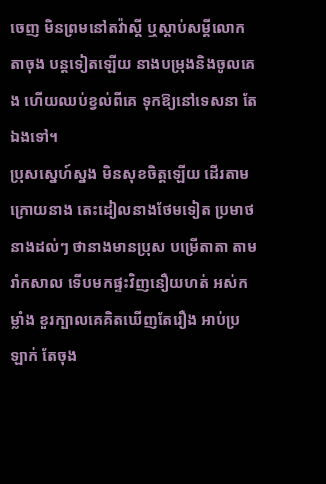ចេញ មិនព្រមនៅតវ៉ាស្តី ឬស្តាប់សម្តីលោកតាចុង បន្តទៀតឡើយ នាងបម្រុងនិងចូលគេង ហើយឈប់ខ្វល់ពីគេ ទុកឱ្យនៅទេសនា តែឯងទៅ។
ប្រុសស្នេហ៍ស្នង មិនសុខចិត្តឡើយ ដើរតាមក្រោយនាង តេះដៀលនាងថែមទៀត ប្រមាថនាងដល់ៗ ថានាងមានប្រុស បម្រើតាតា តាមរាំកសាល ទើបមកផ្ទះវិញនឿយហត់ អស់កម្លាំង ខួរក្បាលគេគិតឃើញតែរឿង អាប់ប្រឡាក់ តែចុង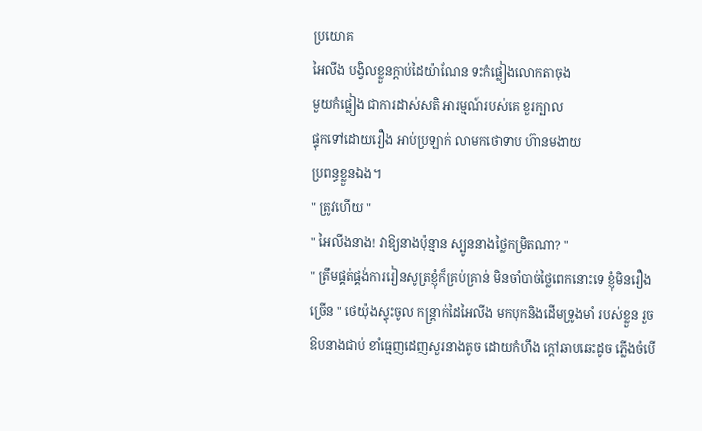ប្រយោគ
អៃលីង បង្វិលខ្លួនក្តាប់ដៃយ៉ាណែន ទះកំផ្លៀងលោកតាចុង
មួយកំផ្លៀង ជាការដាស់សតិ អារម្មណ៍របស់គេ ខួរក្បាល
ផ្ទុកទៅដោយរឿង អាប់ប្រឡាក់ លាមកថោទាប ហ៊ានមងាយ
ប្រពន្ធខ្លួនឯង។
" ត្រូវហើយ "
" អៃលីងនាង! វាឱ្យនាងប៉ុន្មាន ស្បូននាងថ្លៃកម្រិតណា? "
" ត្រឹមផ្គត់ផ្គង់ការរៀនសូត្រខ្ញុំក៏គ្រប់គ្រាន់ មិនចាំបាច់ថ្លៃពេកនោះទេ ខ្ញុំមិនរឿងច្រើន " ថេយ៉ុងស្ទុះចូល កន្ត្រាក់ដៃអៃលីង មកបុកនិងដើមទ្រូងមាំ របស់ខ្លួន រួចឱបនាងជាប់ ខាំធ្មេញដេញសួរនាងតូច ដោយកំហឹង ក្តៅឆាបឆេះដូច ភ្លើងចំបើ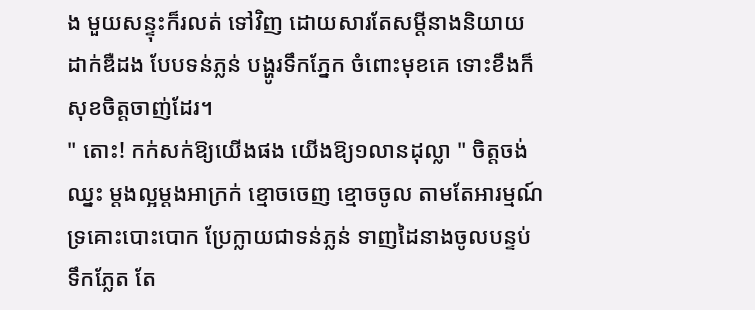ង មួយសន្ទុះក៏រលត់ ទៅវិញ ដោយសារតែសម្តីនាងនិយាយដាក់ឌឺដង បែបទន់ភ្លន់ បង្ហូរទឹកភ្នែក ចំពោះមុខគេ ទោះខឹងក៏សុខចិត្តចាញ់ដែរ។
" តោះ! កក់សក់ឱ្យយើងផង យើងឱ្យ១លានដុល្លា " ចិត្តចង់ឈ្នះ ម្តងល្អម្តងអាក្រក់ ខ្មោចចេញ ខ្មោចចូល តាមតែអារម្មណ៍ ទ្រគោះបោះបោក ប្រែក្លាយជាទន់ភ្លន់ ទាញដៃនាងចូលបន្ទប់ទឹកភ្លែត តែ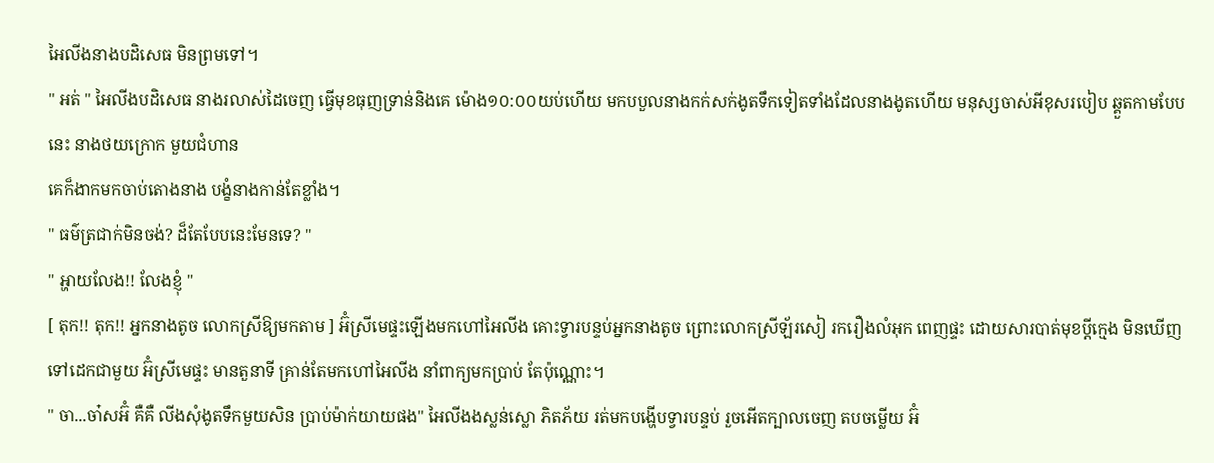អៃលីងនាងបដិសេធ មិនព្រមទៅ។
" អត់ " អៃលីងបដិសេធ នាងរលាស់ដៃចេញ ធ្វើមុខធុញទ្រាន់និងគេ ម៉ោង១០:០០យប់ហើយ មកបបួលនាងកក់សក់ងូតទឹកទៀតទាំងដែលនាងងូតហើយ មនុស្សចាស់អីខុសរបៀប ឆ្គួតកាមបែបនេះ នាងថយក្រោក មួយជំហាន
គេក៏ងាកមកចាប់តោងនាង បង្ខំនាងកាន់តែខ្លាំង។
" ធម៌ត្រជាក់មិនចង់? ដ៏តែបែបនេះមែនទេ? "
" អ្ហាយលែង!! លែងខ្ញុំ "
[ តុក!! តុក!! អ្នកនាងតូច លោកស្រីឱ្យមកតាម ] អ៊ំស្រីមេផ្ទះឡើងមកហៅអៃលីង គោះទ្វារបន្ទប់អ្នកនាងតូច ព្រោះលោកស្រីឡ័រសៀ រករឿងលំអុក ពេញផ្ទះ ដោយសារបាត់មុខប្តីក្មេង មិនឃើញទៅដេកជាមួយ អ៊ំស្រីមេផ្ទះ មានតួនាទី គ្រាន់តែមកហៅអៃលីង នាំពាក្យមកប្រាប់ តែប៉ុណ្ណោះ។
" ចា...ចា៎សអ៊ំ គឺគឺ លីងសុំងូតទឹកមួយសិន ប្រាប់ម៉ាក់យាយផង" អៃលីងងស្លន់ស្លោ ភិតភ័យ រត់មកបង្ហើបទ្វារបន្ទប់ រួចអើតក្បាលចេញ តបចម្លើយ អ៊ំ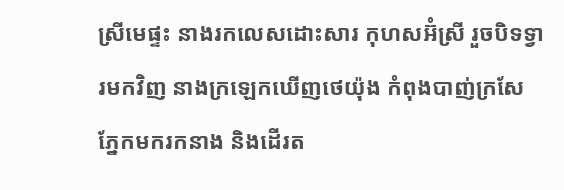ស្រីមេផ្ទះ នាងរកលេសដោះសារ កុហសអ៊ំស្រី រួចបិទទ្វារមកវិញ នាងក្រឡេកឃើញថេយ៉ុង កំពុងបាញ់ក្រសែភ្នែកមករកនាង និងដើរត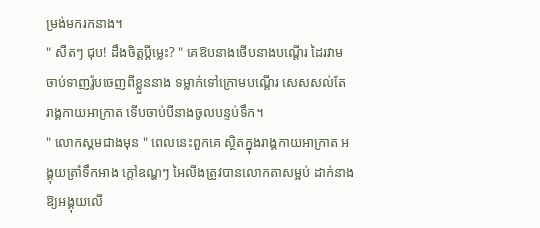ម្រង់មករកនាង។
" សឺតៗ ជុប! ដឹងចិត្តប្តីម្លេះ? " គេឱបនាងថើបនាងបណ្តើរ ដៃរវាម ចាប់ទាញរ៉ូបចេញពីខ្លួននាង ទម្លាក់ទៅក្រោមបណ្តើរ សេសសល់តែ រាង្គកាយអាក្រាត ទើបចាប់បីនាងចូលបន្ទប់ទឹក។
" លោកស្គមជាងមុន " ពេលនេះពួកគេ ស្ថិតក្នុងរាង្គកាយអាក្រាត អង្គុយត្រាំទឹកអាង ក្តៅឧណ្ហៗ អៃលីងត្រូវបានលោកតាសម្អប់ ដាក់នាងឱ្យអង្គុយលើ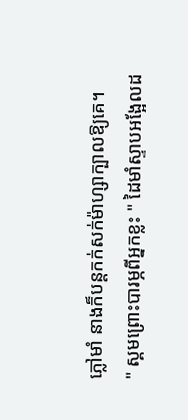ភ្លៅមាំ នាងក៏បន្តកក់សក់ម៉ាហ្សាក្បាលឱ្យគេ។
" ស្គមព្រោះបារម្ភពីអ្នកខ្លះ " ដៃមាំស្ទាបអង្អែលដ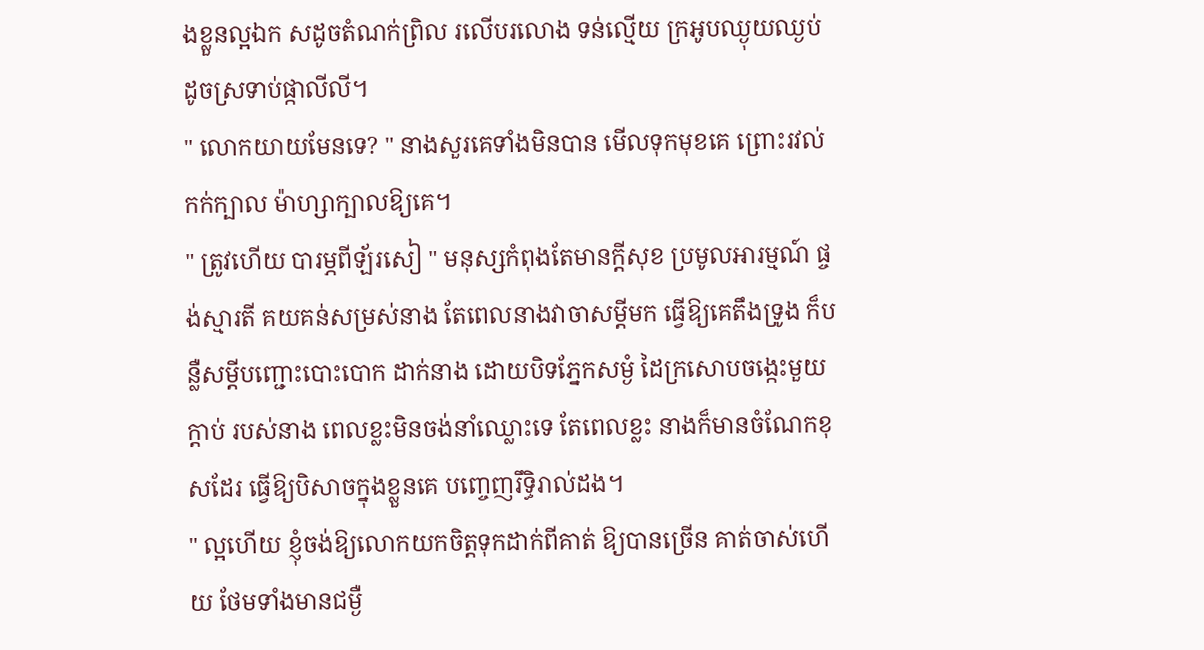ងខ្លួនល្អឯក សដូចតំណក់ព្រិល រលើបរលោង ទន់ល្មើយ ក្រអូបឈ្ងុយឈ្ងប់ ដូចស្រទាប់ផ្កាលីលី។
" លោកយាយមែនទេ? " នាងសួរគេទាំងមិនបាន មើលទុកមុខគេ ព្រោះរវល់ កក់ក្បាល ម៉ាហ្សាក្បាលឱ្យគេ។
" ត្រូវហើយ បារម្ភពីឡ័រសៀ " មនុស្សកំពុងតែមានក្តីសុខ ប្រមូលអារម្មណ៍ ផ្ចង់ស្មារតី គយគន់សម្រស់នាង តែពេលនាងវាចាសម្តីមក ធ្វើឱ្យគេតឹងទ្រូង ក៏បន្លឺសម្តីបញ្ជោះបោះបោក ដាក់នាង ដោយបិទភ្នែកសម្ងំ ដៃក្រសោបចង្កេះមួយក្តាប់ របស់នាង ពេលខ្លះមិនចង់នាំឈ្លោះទេ តែពេលខ្លះ នាងក៏មានចំណែកខុសដែរ ធ្វើឱ្យបិសាចក្នុងខ្លួនគេ បញ្ចេញរឹទ្ធិរាល់ដង។
" ល្អហើយ ខ្ញុំចង់ឱ្យលោកយកចិត្តទុកដាក់ពីគាត់ ឱ្យបានច្រើន គាត់ចាស់ហើយ ថែមទាំងមានជម្ងឺ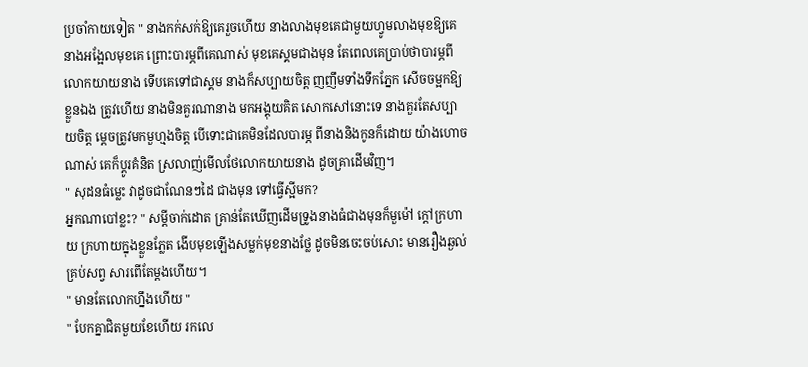ប្រចាំកាយទៀត " នាងកក់សក់ឱ្យគេរួចហើយ នាងលាងមុខគេជាមួយហ្វូមលាងមុខឱ្យគេ នាងអង្អែលមុខគេ ព្រោះបារម្ភពីគេណាស់ មុខគេស្គមជាងមុន តែពេលគេប្រាប់ថាបារម្ភពីលោកយាយនាង ទើបគេទៅជាស្គម នាងក៏សប្បាយចិត្ត ញញឹមទាំងទឹកភ្នែក សើចចម្អកឱ្យខ្លួនឯង ត្រូវហើយ នាងមិនគួរណានាង មកអង្គុយគិត សោកសៅនោះទេ នាងគួរតែសប្បាយចិត្ត ម្តេចត្រូវមកមួហ្មងចិត្ត បើទោះជាគេមិនដែលបារម្ភ ពីនាងនិងកូនក៏ដោយ យ៉ាងហោចណាស់ គេក៏ប្តូរគំនិត ស្រលាញ់មើលថែលោកយាយនាង ដូចគ្រាដើមវិញ។
" សុដនធំម្លេះ វាដូចជាណែនៗដៃ ជាងមុន ទៅធ្វើស្អីមក?
អ្នកណាបៅខ្លះ? " សម្តីចាក់ដោត គ្រាន់តែឃើញដើមទ្រូងនាងធំជាងមុនក៏មួម៉ៅ ក្តៅក្រហាយ ក្រហាយក្នុងខ្លួនភ្លែត ងើបមុខឡើងសម្លក់មុខនាងថ្លែ ដូចមិនចេះចប់សោះ មានរឿងឆ្ងល់ គ្រប់សព្វ សារពើតែម្តងហើយ។
" មានតែលោកហ្នឹងហើយ "
" បែកគ្នាជិតមួយខែហើយ រកលេ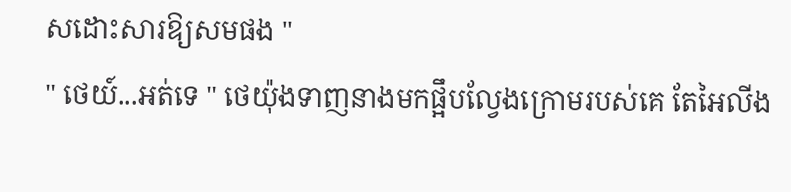សដោះសារឱ្យសមផង "
" ថេយ៍...អត់ទេ " ថេយ៉ុងទាញនាងមកផ្អឹបល្វែងក្រោមរបស់គេ តែអៃលីង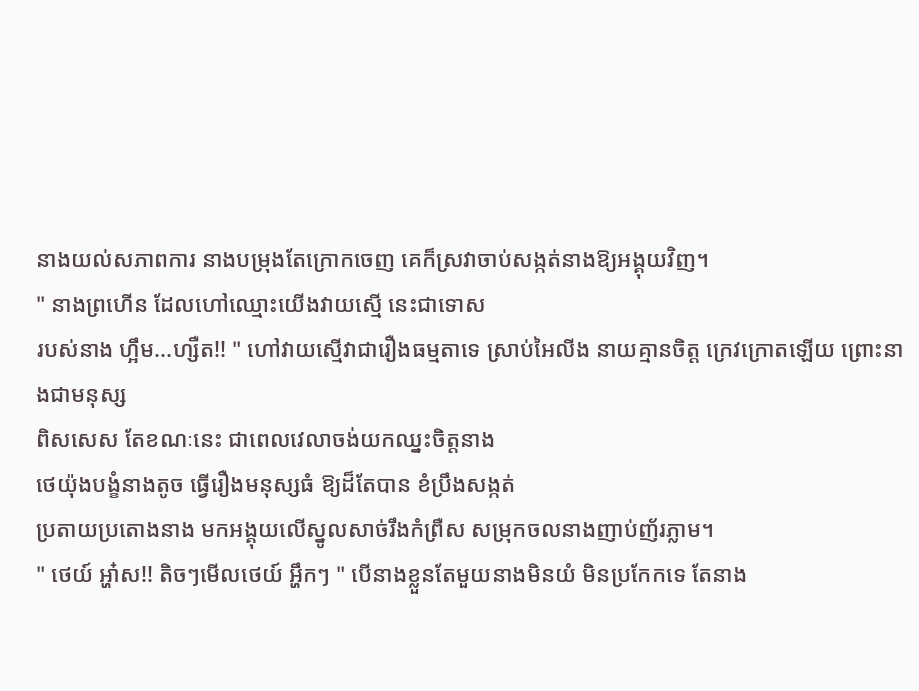នាងយល់សភាពការ នាងបម្រុងតែក្រោកចេញ គេក៏ស្រវាចាប់សង្កត់នាងឱ្យអង្គុយវិញ។
" នាងព្រហើន ដែលហៅឈ្មោះយើងវាយស្មើ នេះជាទោស
របស់នាង ហ្អឹម...ហ្សឺត!! " ហៅវាយស្មើវាជារឿងធម្មតាទេ ស្រាប់អៃលីង នាយគ្មានចិត្ត ក្រេវក្រោតឡើយ ព្រោះនាងជាមនុស្ស
ពិសសេស តែខណៈនេះ ជាពេលវេលាចង់យកឈ្នះចិត្តនាង
ថេយ៉ុងបង្ខំនាងតូច ធ្វើរឿងមនុស្សធំ ឱ្យដ៏តែបាន ខំប្រឹងសង្កត់
ប្រតាយប្រតោងនាង មកអង្គុយលើស្នូលសាច់រឹងកំព្រឺស សម្រុកចលនាងញាប់ញ័រភ្លាម។
" ថេយ៍ អ្ហា៎ស!! តិចៗមើលថេយ៍ អ្ហឹកៗ " បើនាងខ្លួនតែមួយនាងមិនយំ មិនប្រកែកទេ តែនាង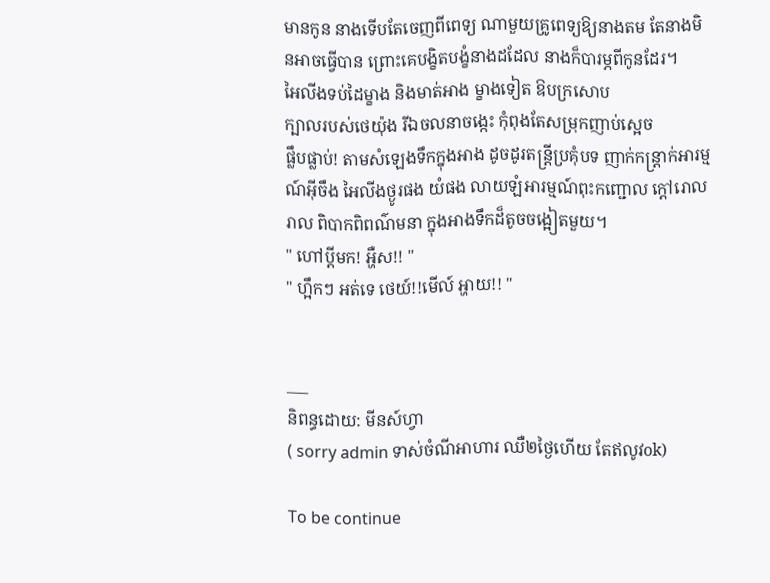មានកូន នាងទើបតែចេញពីពេទ្យ ណាមួយគ្រូពេទ្យឱ្យនាងតម តែនាងមិនអាចធ្វើបាន ព្រោះគេបង្ខិតបង្ខំនាងដដែល នាងក៏បារម្ភពីកូនដែរ។
អៃលីងទប់ដៃម្ខាង និងមាត់អាង ម្ខាងទៀត ឱបក្រសោប
ក្បាលរបស់ថេយ៉ុង រីឯចលនាចង្កេះ កុំពុងតែសម្រុកញាប់ស្អេច
ផ្លឹបផ្លាប់! តាមសំឡេងទឹកក្នុងអាង ដូចដូរតន្ត្រីប្រគុំបទ ញាក់កន្ត្រាក់អារម្មណ៍អ៊ីចឹង អៃលីងថ្ងូរផង យំផង លាយឡំអារម្មណ៍ពុះកញ្ជោល ក្តៅរោលរាល ពិបាកពិពណ៌មនា ក្នុងអាងទឹកដ៏តូចចង្អៀតមួយ។
" ហៅប្តីមក! អ្ហឺស!! "
" ហ្អឹកៗ អត់ទេ ថេយ៍!!មើល៍ អ្ហាយ!! "


___
និពន្ធដោយ: មីនស៍ហ្វា
( sorry admin ទាស់ចំណីអាហារ ឈឺ២ថ្ងៃហើយ តែឥលូវok)

To be continue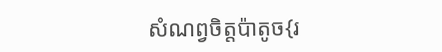សំណព្វចិត្តប៉ាតូច{រ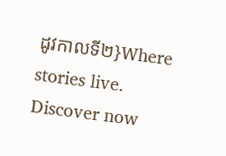ដូវកាលទី២}Where stories live. Discover now